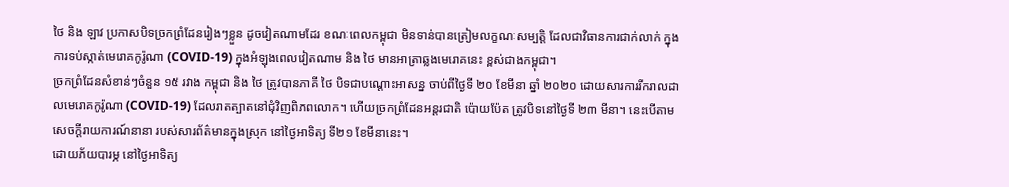ថៃ និង ឡាវ ប្រកាសបិទច្រកព្រំដែនរៀងៗខ្លួន ដូចវៀតណាមដែរ ខណៈពេលកម្ពុជា មិនទាន់បានត្រៀមលក្ខណៈសម្បត្តិ ដែលជាវិធានការជាក់លាក់ ក្នុងការទប់ស្កាត់មេរោគកូរ៉ូណា (COVID-19) ក្នុងអំឡុងពេលវៀតណាម និង ថៃ មានអាត្រាឆ្លងមេរោគនេះ ខ្ពស់ជាងកម្ពុជា។
ច្រកព្រំដែនសំខាន់ៗចំនួន ១៥ រវាង កម្ពុជា និង ថៃ ត្រូវបានភាគី ថៃ បិទជាបណ្តោះអាសន្ន ចាប់ពីថ្ងៃទី ២០ ខែមីនា ឆ្នាំ ២០២០ ដោយសារការរីករាលដាលមេរោគកូរ៉ូណា (COVID-19) ដែលរាតត្បាតនៅជុំវិញពិភពលោក។ ហើយច្រកព្រំដែនអន្តរជាតិ ប៉ោយប៉ែត ត្រូវបិទនៅថ្ងៃទី ២៣ មីនា។ នេះបើតាមសេចក្តីរាយការណ៍នានា របស់សារព័ត៌មានក្នុងស្រុក នៅថ្ងៃអាទិត្យ ទី២១ ខែមីនានេះ។
ដោយភ័យបារម្ភ នៅថ្ងៃអាទិត្យ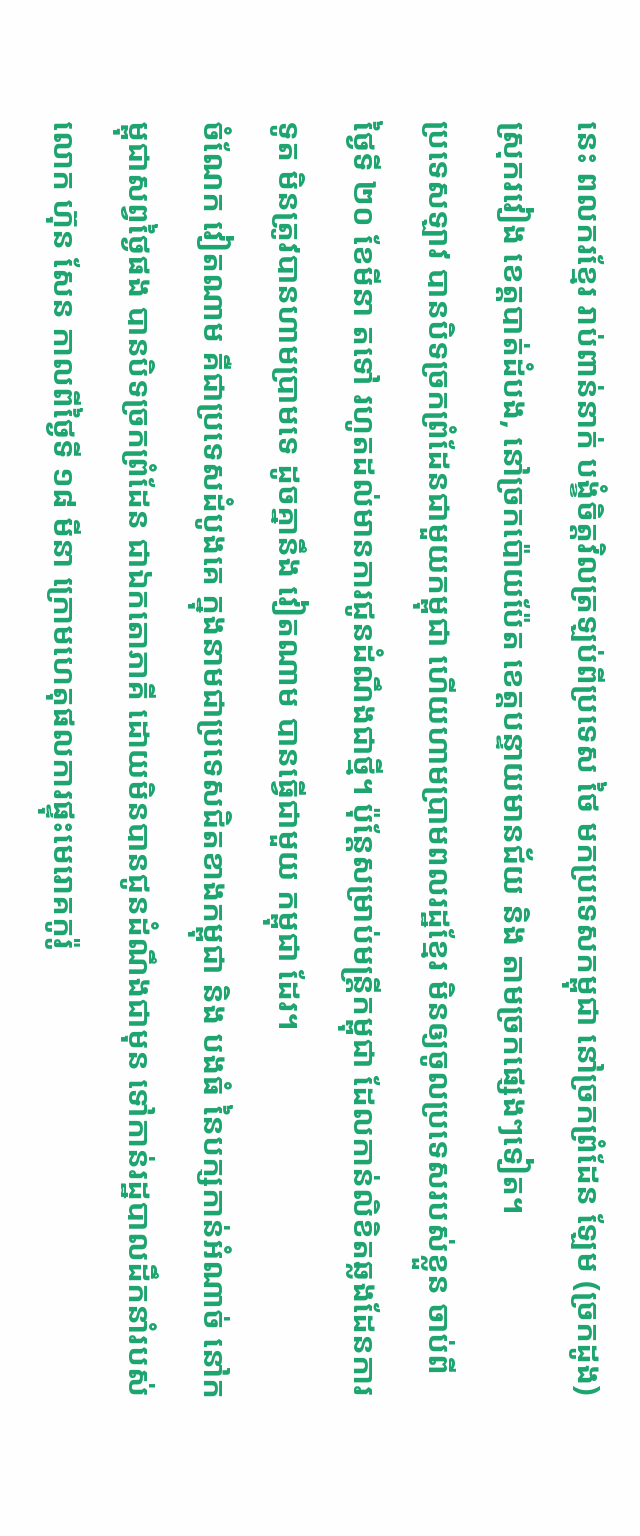នេះ ពលករខ្មែរ រាប់ពាន់នាក់ បង្ខំចិត្តវិលត្រឡប់ពីប្រទេស ថៃ មកប្រទេសកម្ពុជា នៅច្រកព្រំដែន ឡែម (ច្រកដូង) ស្រុករវៀង ខេត្តបាត់ដំបង, នៅច្រកប៉ោយប៉ែត ខេត្តបន្ទាយមានជ័យ និង តាមច្រកផ្សេងៗទៀត។
ប្រទេសឡាវ បានបិទច្រកព្រំដែនជាមួយកម្ពុជា ហើយហាមប្រាមពលរដ្ឋខ្មែរ មិនឲ្យចូលប្រទេសរបស់ខ្លួន ចាប់ពីថ្ងៃទី ២០ ខែមីនា តទៅ រហូតដល់មានការជូនដំណឹងជាថ្មី។ ប៉ុន្តែសម្រាប់មន្ត្រីកម្ពុជា ដែលកាន់លិខិតឆ្លងដែនការទូត មិនត្រូវបានហាមប្រាមទេ ដូចគ្នានឹង វៀតណាម បានធ្វើជាមួយ កម្ពុជា ដែរ។
ចំណែក វៀតណាម គឺជាប្រទេសដំបូងគេ ក្នុងនាមជាប្រទេសជិតខាងកម្ពុជា និង បងធំ នៃបក្សកាន់អំណាច់ នៅកម្ពុជាសព្វថ្ងៃផង បានបិទច្រកព្រំដែន ជាឯកតោភាគី ដោយមិនបានជូនដំណឹងជាមុន ទៅកាន់រដ្ឋបាលដឹកនាំរបស់លោក ហ៊ុន សែន កាលពីថ្ងៃទី ១៨ មីនា ក្រោមហេតុផលការផ្ទុះមេរោគកូរ៉ូ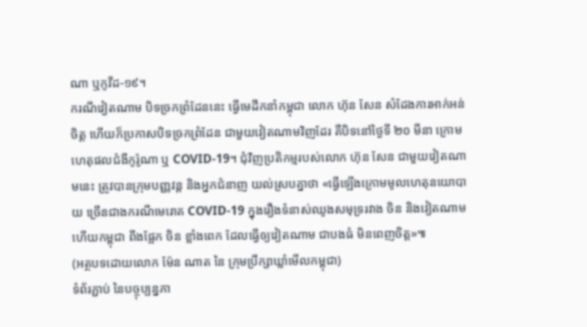ណា ឬកូវីដ-១៩។
ករណីវៀតណាម បិទច្រកព្រំដែននេះ ធ្វើមេដឹកនាំកម្ពុជា លោក ហ៊ុន សែន សំដែងការអាក់អន់ចិត្ត ហើយក៏ប្រកាសបិទច្រកព្រំដែន ជាមួយវៀតណាមវិញដែរ គឺបិទនៅថ្ងៃទី ២០ មីនា ក្រោមហេតុផលជំងឺកូរ៉ូណា ឬ COVID-19។ ជុំវិញប្រតិកម្មរបស់លោក ហ៊ុន សែន ជាមួយវៀតណាមនេះ ត្រូវបានក្រុមបញ្ញវន្ត និងអ្នកជំនាញ យល់ស្របគ្នាថា «ធ្វើឡើងក្រោមមូលហេតុនយោបាយ ច្រើនជាងករណីមេរោគ COVID-19 ក្នុងរឿងទំនាស់ឈូងសមុទ្ររវាង ចិន និងវៀតណាម ហើយកម្ពុជា ពឹងផ្អែក ចិន ខ្លាំងពេក ដែលធ្វើឲ្យវៀតណាម ជាបងធំ មិនពេញចិត្ត»៕
(អត្ថបទដោយលោក ម៉ែន ណាត នៃ ក្រុមប្រឹក្សាឃ្លាំមើលកម្ពុជា)
ទំព័រភ្ជាប់ នៃបច្ចុប្បន្នភា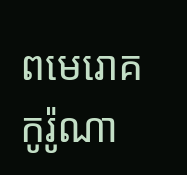ពមេរោគកូរ៉ូណា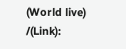(World live) /(Link):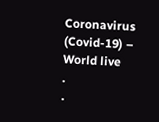Coronavirus (Covid-19) – World live
.
.